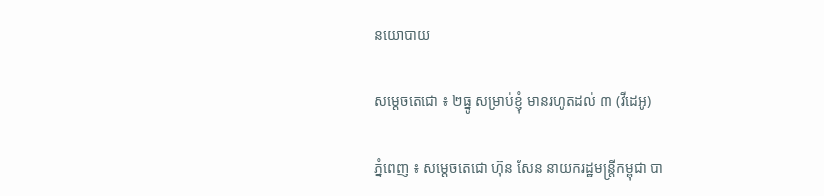នយោបាយ

សម្ដេចតេជោ ៖ ២ធ្នូ សម្រាប់ខ្ញុំ មានរហូតដល់ ៣ (វីដេអូ)

ភ្នំពេញ ៖ សម្ដេចតេជោ ហ៊ុន សែន នាយករដ្ឋមន្រ្តីកម្ពុជា បា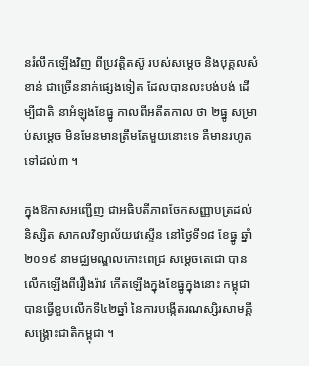នរំលឹកឡើងវិញ ពីប្រវត្តិតស៊ូ របស់សម្តេច និងបុគ្គលសំខាន់ ជាច្រើននាក់ផ្សេងទៀត ដែលបានលះបង់បង់ ដើម្បីជាតិ នាអំឡុងខែធ្នូ កាលពីអតីតកាល ថា ២ធ្នូ សម្រាប់សម្ដេច មិនមែនមានត្រឹមតែមួយនោះទេ គឺមានរហូតទៅដល់៣ ។

ក្នុងឱកាសអញ្ជើញ ជាអធិបតីភាពចែកសញ្ញាបត្រដល់និស្សិត សាកលវិទ្យាល័យវេស្ទើន នៅថ្ងៃទី១៨ ខែធ្នូ ឆ្នាំ២០១៩ នាមជ្ឈមណ្ឌលកោះពេជ្រ សម្ដេចតេជោ បានលើកឡើងពីរឿងរ៉ាវ កើតឡើងក្នុងខែធ្នូក្នុងនោះ កម្ពុជាបានធ្វើខួបលើកទី៤២ឆ្នាំ នៃការបង្កើតរណស្សិរសាមគ្គីសង្រ្គោះជាតិកម្ពុជា ។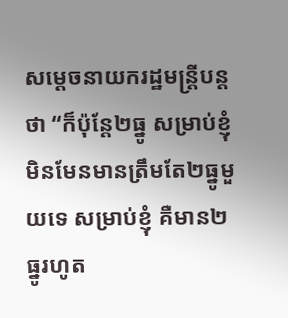សម្ដេចនាយករដ្ឋមន្រ្តីបន្តថា “ក៏ប៉ុន្តែ២ធ្នូ សម្រាប់ខ្ញុំ មិនមែនមានត្រឹមតែ២ធ្នូមួយទេ សម្រាប់ខ្ញុំ គឺមាន២ធ្នូរហូត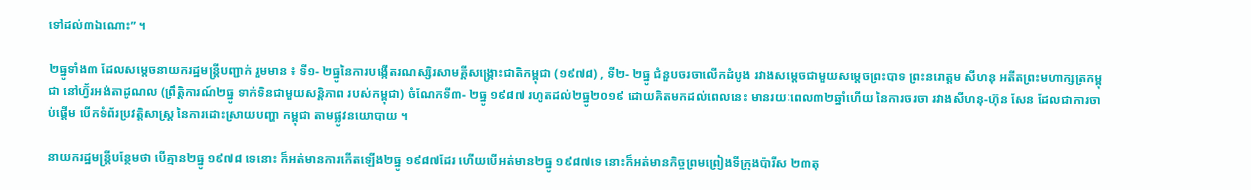ទៅដល់៣ឯណោះ” ។

២ធ្នូទាំង៣ ដែលសម្ដេចនាយករដ្ឋមន្រ្តីបញ្ជាក់ រួមមាន ៖ ទី១- ២ធ្នូនៃការបង្កើតរណស្សិរសាមគ្គីសង្រ្គោះជាតិកម្ពុជា (១៩៧៨) , ទី២- ២ធ្នូ ជំនួបចរចាលើកដំបូង រវាងសម្ដេចជាមួយសម្ដេចព្រះបាទ ព្រះនរោត្តម សីហនុ អតីតព្រះមហាក្សត្រកម្ពុជា នៅហ្វ៊័រអង់តាដូណល (ព្រឹត្តិការណ៍២ធ្នូ ទាក់ទិនជាមួយសន្តិភាព របស់កម្ពុជា) ចំណែកទី៣- ២ធ្នូ ១៩៨៧ រហូតដល់២ធ្នូ២០១៩ ដោយគិតមកដល់ពេលនេះ មានរយៈពេល៣២ឆ្នាំហើយ នៃការចរចា រវាងសីហនុ-ហ៊ុន សែន ដែលជាការចាប់ផ្ដើម បើកទំព័រប្រវត្តិសាស្រ្ត នៃការដោះស្រាយបញ្ហា កម្ពុជា តាមផ្លូវនយោបាយ ។

នាយករដ្ឋមន្រ្តីបន្ថែមថា បើគ្មាន២ធ្នូ ១៩៧៨ ទេនោះ ក៏អត់មានការកើតឡើង២ធ្នូ ១៩៨៧ដែរ ហើយបើអត់មាន២ធ្នូ ១៩៨៧ទេ នោះក៏អត់មានកិច្ចព្រមព្រៀងទីក្រុងប៉ារីស ២៣តុ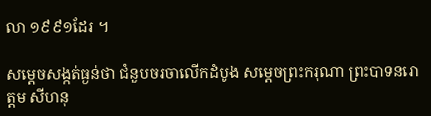លា ១៩៩១ដែរ ។

សម្ដេចសង្កត់ធ្ងន់ថា ជំនួបចរចាលើកដំបូង សម្ដេចព្រះករុណា ព្រះបាទនរោត្តម សីហនុ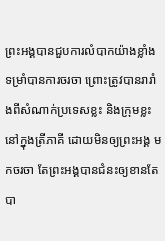ព្រះអង្គបានជួបការលំបាកយ៉ាងខ្លាំង ទម្រាំបានការចរចា ព្រោះត្រូវបានរារាំងពីសំណាក់ប្រទេសខ្លះ និងក្រុមខ្លះ នៅក្នុងត្រីភាគី ដោយមិនឲ្យព្រះអង្គ មកចរចា តែព្រះអង្គបានជំនះឲ្យខានតែបា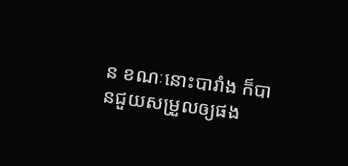ន ខណៈនោះបារាំង ក៏បានជួយសម្រួលឲ្យផង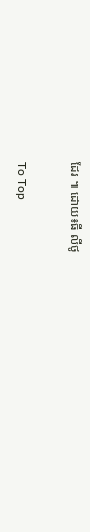ដែរ ៕ ដោយ៖ធី លីថូ

To Top